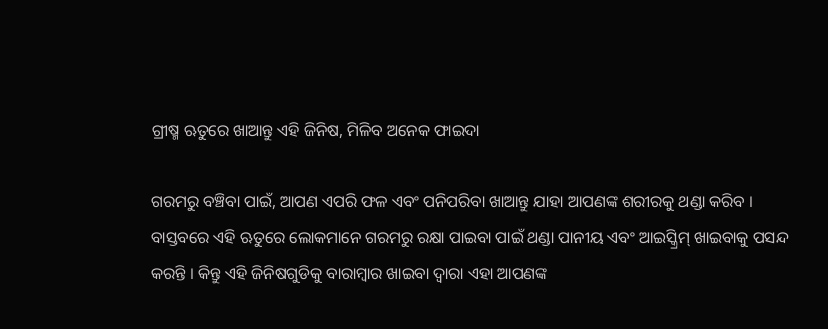ଗ୍ରୀଷ୍ମ ଋତୁରେ ଖାଆନ୍ତୁ ଏହି ଜିନିଷ, ମିଳିବ ଅନେକ ଫାଇଦା

ଗରମରୁ ବଞ୍ଚିବା ପାଇଁ, ଆପଣ ଏପରି ଫଳ ଏବଂ ପନିପରିବା ଖାଆନ୍ତୁ ଯାହା ଆପଣଙ୍କ ଶରୀରକୁ ଥଣ୍ଡା କରିବ । ବାସ୍ତବରେ ଏହି ଋତୁରେ ଲୋକମାନେ ଗରମରୁ ରକ୍ଷା ପାଇବା ପାଇଁ ଥଣ୍ଡା ପାନୀୟ ଏବଂ ଆଇସ୍କ୍ରିମ୍ ଖାଇବାକୁ ପସନ୍ଦ କରନ୍ତି । କିନ୍ତୁ ଏହି ଜିନିଷଗୁଡିକୁ ବାରାମ୍ବାର ଖାଇବା ଦ୍ୱାରା ଏହା ଆପଣଙ୍କ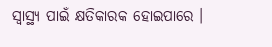ସ୍ୱାସ୍ଥ୍ୟ ପାଇଁ କ୍ଷତିକାରକ ହୋଇପାରେ ।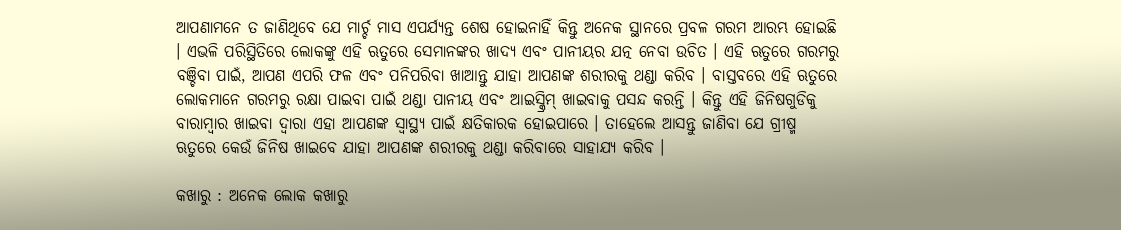ଆପଣାମନେ ତ ଜାଣିଥିବେ ଯେ ମାର୍ଚ୍ଚ ମାସ ଏପର୍ଯ୍ୟନ୍ତ ଶେଷ ହୋଇନାହିଁ କିନ୍ତୁ ଅନେକ ସ୍ଥାନରେ ପ୍ରବଳ ଗରମ ଆରମ୍ଭ ହୋଇଛି । ଏଭଳି ପରିସ୍ଥିତିରେ ଲୋକଙ୍କୁ ଏହି ଋତୁରେ ସେମାନଙ୍କର ଖାଦ୍ୟ ଏବଂ ପାନୀୟର ଯତ୍ନ ନେବା ଉଚିତ । ଏହି ଋତୁରେ ଗରମରୁ ବଞ୍ଚିବା ପାଇଁ, ଆପଣ ଏପରି ଫଳ ଏବଂ ପନିପରିବା ଖାଆନ୍ତୁ ଯାହା ଆପଣଙ୍କ ଶରୀରକୁ ଥଣ୍ଡା କରିବ । ବାସ୍ତବରେ ଏହି ଋତୁରେ ଲୋକମାନେ ଗରମରୁ ରକ୍ଷା ପାଇବା ପାଇଁ ଥଣ୍ଡା ପାନୀୟ ଏବଂ ଆଇସ୍କ୍ରିମ୍ ଖାଇବାକୁ ପସନ୍ଦ କରନ୍ତି । କିନ୍ତୁ ଏହି ଜିନିଷଗୁଡିକୁ ବାରାମ୍ବାର ଖାଇବା ଦ୍ୱାରା ଏହା ଆପଣଙ୍କ ସ୍ୱାସ୍ଥ୍ୟ ପାଇଁ କ୍ଷତିକାରକ ହୋଇପାରେ । ତାହେଲେ ଆସନ୍ତୁ ଜାଣିବା ଯେ ଗ୍ରୀଷ୍ମ ଋତୁରେ କେଉଁ ଜିନିଷ ଖାଇବେ ଯାହା ଆପଣଙ୍କ ଶରୀରକୁ ଥଣ୍ଡା କରିବାରେ ସାହାଯ୍ୟ କରିବ ।

କଖାରୁ : ଅନେକ ଲୋକ କଖାରୁ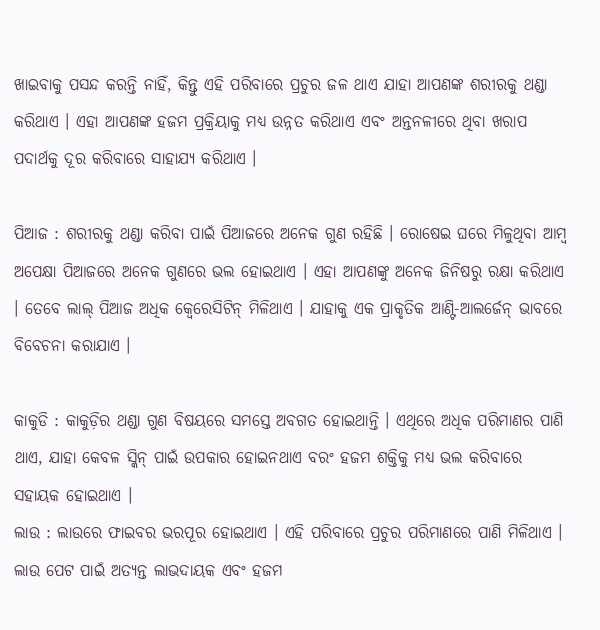ଖାଇବାକୁ ପସନ୍ଦ କରନ୍ତି ନାହିଁ, କିନ୍ତୁ ଏହି ପରିବାରେ ପ୍ରଚୁର ଜଳ ଥାଏ ଯାହା ଆପଣଙ୍କ ଶରୀରକୁ ଥଣ୍ଡା କରିଥାଏ । ଏହା ଆପଣଙ୍କ ହଜମ ପ୍ରକ୍ରିୟାକୁ ମଧ୍ୟ ଉନ୍ନତ କରିଥାଏ ଏବଂ ଅନ୍ତନଳୀରେ ଥିବା ଖରାପ ପଦାର୍ଥକୁ ଦୂର କରିବାରେ ସାହାଯ୍ୟ କରିଥାଏ ।

ପିଆଜ : ଶରୀରକୁ ଥଣ୍ଡା କରିବା ପାଇଁ ପିଆଜରେ ଅନେକ ଗୁଣ ରହିଛି । ରୋଷେଇ ଘରେ ମିଳୁଥିବା ଆମ୍ବ ଅପେକ୍ଷା ପିଆଜରେ ଅନେକ ଗୁଣରେ ଭଲ ହୋଇଥାଏ । ଏହା ଆପଣଙ୍କୁ ଅନେକ ଜିନିଷରୁ ରକ୍ଷା କରିଥାଏ । ତେବେ ଲାଲ୍ ପିଆଜ ଅଧିକ କ୍ୱେରେସିଟିନ୍‌ ମିଳିଥାଏ । ଯାହାକୁ ଏକ ପ୍ରାକୃତିକ ଆଣ୍ଟି-ଆଲର୍ଜେନ୍ ଭାବରେ ବିବେଚନା କରାଯାଏ ।

କାକୁଡି : କାକୁଡ଼ିର ଥଣ୍ଡା ଗୁଣ ବିଷୟରେ ସମସ୍ତେ ଅବଗତ ହୋଇଥାନ୍ତି । ଏଥିରେ ଅଧିକ ପରିମାଣର ପାଣି ଥାଏ, ଯାହା କେବଳ ସ୍କିନ୍‌ ପାଇଁ ଉପକାର ହୋଇନଥାଏ ବରଂ ହଜମ ଶକ୍ତିକୁ ମଧ୍ୟ ଭଲ କରିବାରେ ସହାୟକ ହୋଇଥାଏ ।
ଲାଉ : ଲାଉରେ ଫାଇବର ଭରପୂର ହୋଇଥାଏ । ଏହି ପରିବାରେ ପ୍ରଚୁର ପରିମାଣରେ ପାଣି ମିଳିଥାଏ । ଲାଉ ପେଟ ପାଇଁ ଅତ୍ୟନ୍ତ ଲାଭଦାୟକ ଏବଂ ହଜମ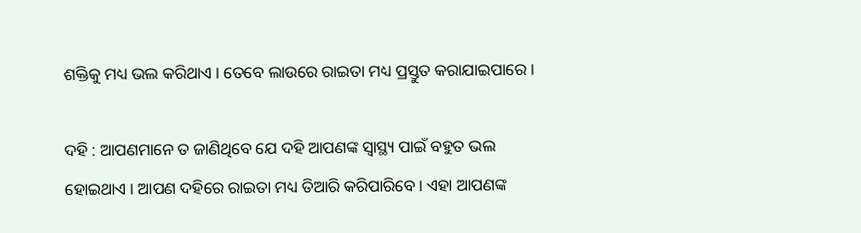ଶକ୍ତିକୁ ମଧ୍ୟ ଭଲ କରିଥାଏ । ତେବେ ଲାଉରେ ରାଇତା ମଧ୍ୟ ପ୍ରସ୍ତୁତ କରାଯାଇପାରେ ।

ଦହି : ଆପଣମାନେ ତ ଜାଣିଥିବେ ଯେ ଦହି ଆପଣଙ୍କ ସ୍ୱାସ୍ଥ୍ୟ ପାଇଁ ବହୁତ ଭଲ ହୋଇଥାଏ । ଆପଣ ଦହିରେ ରାଇତା ମଧ୍ୟ ତିଆରି କରିପାରିବେ । ଏହା ଆପଣଙ୍କ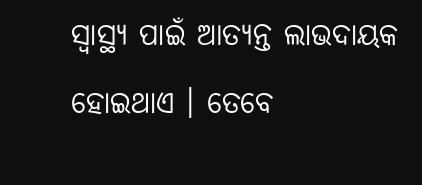ସ୍ୱାସ୍ଥ୍ୟ ପାଇଁ ଆତ୍ୟନ୍ତ ଲାଭଦାୟକ ହୋଇଥାଏ । ତେବେ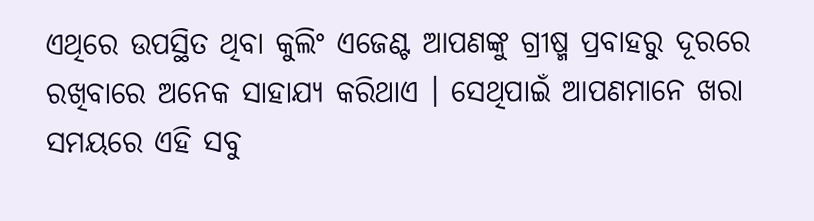ଏଥିରେ ଉପସ୍ଥିତ ଥିବା କୁଲିଂ ଏଜେଣ୍ଟ ଆପଣଙ୍କୁ ଗ୍ରୀଷ୍ମ ପ୍ରବାହରୁ ଦୂରରେ ରଖିବାରେ ଅନେକ ସାହାଯ୍ୟ କରିଥାଏ । ସେଥିପାଇଁ ଆପଣମାନେ ଖରା ସମୟରେ ଏହି ସବୁ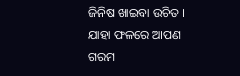ଜିନିଷ ଖାଇବା ଉଚିତ । ଯାହା ଫଳରେ ଆପଣ ଗରମ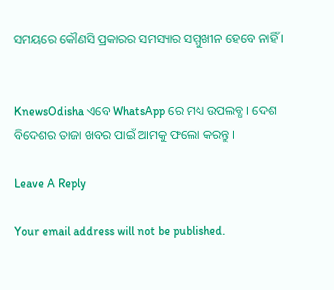ସମୟରେ କୌଣସି ପ୍ରକାରର ସମସ୍ୟାର ସମ୍ମୁଖୀନ ହେବେ ନାହିଁ ।


KnewsOdisha ଏବେ WhatsApp ରେ ମଧ୍ୟ ଉପଲବ୍ଧ । ଦେଶ ବିଦେଶର ତାଜା ଖବର ପାଇଁ ଆମକୁ ଫଲୋ କରନ୍ତୁ ।

Leave A Reply

Your email address will not be published.